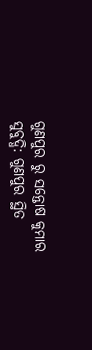ଗୁଣପୁର ରୁ ସନ୍ତୋଷ କୁମାର ସୁବୁଦ୍ଧି: ଗୁଣପୁର ସ୍ଥିତ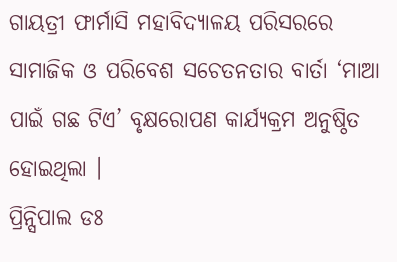ଗାୟତ୍ରୀ ଫାର୍ମାସି ମହାବିଦ୍ୟାଳୟ ପରିସରରେ ସାମାଜିକ ଓ ପରିବେଶ ସଚେତନତାର ବାର୍ତା ‘ମାଆ ପାଇଁ ଗଛ ଟିଏ’ ବୃକ୍ଷରୋପଣ କାର୍ଯ୍ୟକ୍ରମ ଅନୁଷ୍ଠିତ ହୋଇଥିଲା ।
ପ୍ରିନ୍ସିପାଲ ଡଃ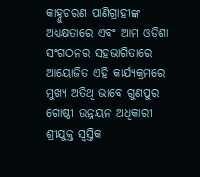କାହ୍ନୁଚରଣ ପାଣିଗ୍ରାହୀଙ୍କ ଅଧ୍ୟକ୍ଷତାରେ ଏବଂ ଆମ ଓଡିଶା ସଂଗଠନର ସହଭାଗିତାରେ ଆୟୋଜିତ ଏହି କାର୍ଯ୍ୟକ୍ରମରେ ମୁଖ୍ୟ ଅତିଥି ଭାବେ ଗୁଣପୁର ଗୋଷ୍ଠୀ ଉନ୍ନୟନ ଅଧିକାରୀ ଶ୍ରୀଯୁକ୍ତ ସ୍ଵସ୍ତିକ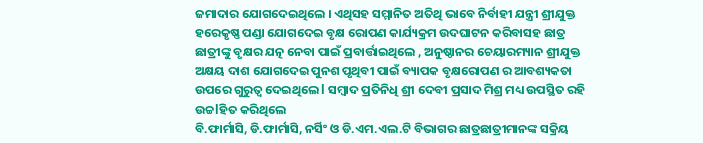ଜମାଦାର ଯୋଗଦେଇଥିଲେ । ଏଥିସହ ସମ୍ମାନିତ ଅତିଥି ଭାବେ ନିର୍ବାହୀ ଯନ୍ତ୍ରୀ ଶ୍ରୀଯୁକ୍ତ ହରେକୃଷ୍ଣ ପଣ୍ଡା ଯୋଗଦେଇ ବୃକ୍ଷ ରୋପଣ କାର୍ଯ୍ୟକ୍ରମ ଉଦଘାଟନ କରିବାସହ ଛାତ୍ର ଛାତ୍ରୀଙ୍କୁ ବୃକ୍ଷର ଯତ୍ନ ନେବା ପାଇଁ ପ୍ରବାର୍ତ୍ତାଇଥିଲେ , ଅନୁଷ୍ଠାନର ଚେୟାରମ୍ୟାନ ଶ୍ରୀଯୁକ୍ତ ଅକ୍ଷୟ ଦାଶ ଯୋଗଦେଇ ପୁନଶ ପୃଥିବୀ ପାଇଁ ବ୍ୟାପକ ବୃକ୍ଷରୋପଣ ର ଆବଶ୍ୟକତା ଉପରେ ଗୁରୁତ୍ୱ ଦେଇଥିଲେ l ସମ୍ବାଦ ପ୍ରତିନିଧି ଶ୍ରୀ ଦେବୀ ପ୍ରସାଦ ମିଶ୍ର ମଧ୍ୟ ଉପସ୍ଥିତ ରହି ଉଚ୍ଚlହିତ କରିଥିଲେ
ବି.ଫାର୍ମାସି, ଡି.ଫାର୍ମାସି, ନର୍ସିଂ ଓ ଡି.ଏମ.ଏଲ.ଟି ବିଭାଗର ଛାତ୍ରଛାତ୍ରୀମାନଙ୍କ ସକ୍ରିୟ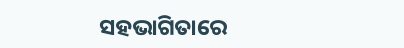ସହଭାଗିତାରେ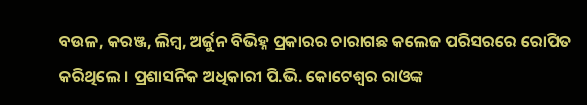ବଉଳ, କରଞ୍ଜ, ଲିମ୍ବ, ଅର୍ଜୁନ ବିଭିହ୍ନ ପ୍ରକାରର ଚାରାଗଛ କଲେଜ ପରିସରରେ ରୋପିତ କରିଥିଲେ । ପ୍ରଶାସନିକ ଅଧିକାରୀ ପି.ଭି. କୋଟେଶ୍ୱର ରାଓଙ୍କ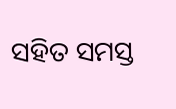ସହିତ ସମସ୍ତ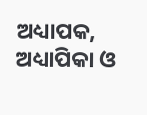ଅଧ୍ୟାପକ, ଅଧ୍ୟାପିକା ଓ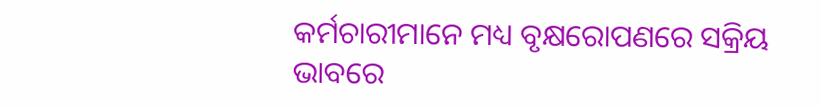କର୍ମଚାରୀମାନେ ମଧ୍ୟ ବୃକ୍ଷରୋପଣରେ ସକ୍ରିୟ ଭାବରେ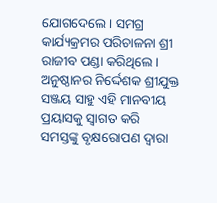ଯୋଗଦେଲେ । ସମଗ୍ର କାର୍ଯ୍ୟକ୍ରମର ପରିଚାଳନା ଶ୍ରୀ ରାଜୀବ ପଣ୍ଡା କରିଥିଲେ ।
ଅନୁଷ୍ଠାନର ନିର୍ଦ୍ଦେଶକ ଶ୍ରୀଯୁକ୍ତ ସଞ୍ଜୟ ସାହୁ ଏହି ମାନବୀୟ ପ୍ରୟାସକୁ ସ୍ୱାଗତ କରି ସମସ୍ତଙ୍କୁ ବୃକ୍ଷରୋପଣ ଦ୍ୱାରା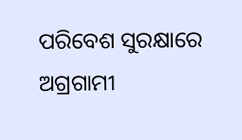ପରିବେଶ ସୁରକ୍ଷାରେ ଅଗ୍ରଗାମୀ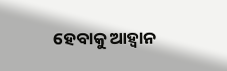ହେବାକୁ ଆହ୍ୱାନ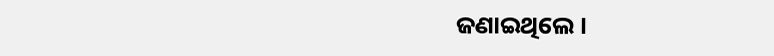ଜଣାଇଥିଲେ ।